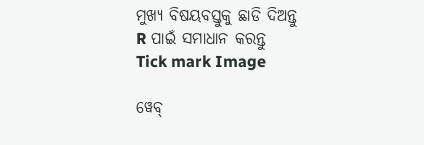ମୁଖ୍ୟ ବିଷୟବସ୍ତୁକୁ ଛାଡି ଦିଅନ୍ତୁ
R ପାଇଁ ସମାଧାନ କରନ୍ତୁ
Tick mark Image

ୱେବ୍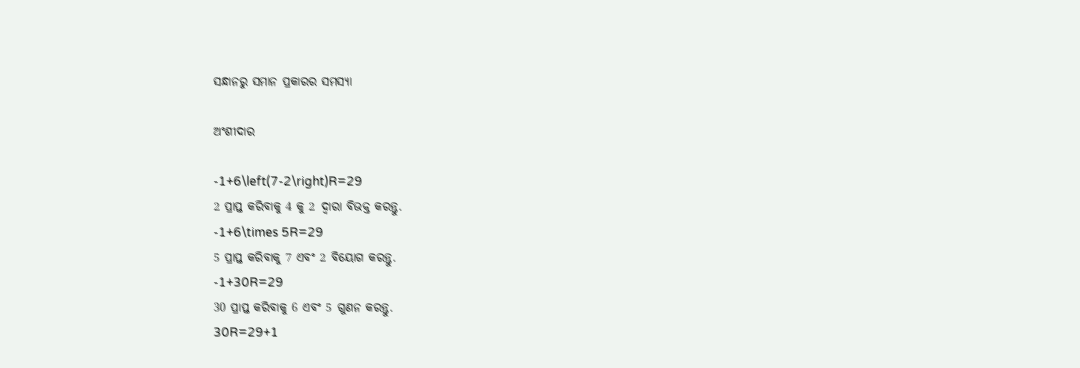ସନ୍ଧାନରୁ ସମାନ ପ୍ରକାରର ସମସ୍ୟା

ଅଂଶୀଦାର

-1+6\left(7-2\right)R=29
2 ପ୍ରାପ୍ତ କରିବାକୁ 4 କୁ 2 ଦ୍ୱାରା ବିଭକ୍ତ କରନ୍ତୁ.
-1+6\times 5R=29
5 ପ୍ରାପ୍ତ କରିବାକୁ 7 ଏବଂ 2 ବିୟୋଗ କରନ୍ତୁ.
-1+30R=29
30 ପ୍ରାପ୍ତ କରିବାକୁ 6 ଏବଂ 5 ଗୁଣନ କରନ୍ତୁ.
30R=29+1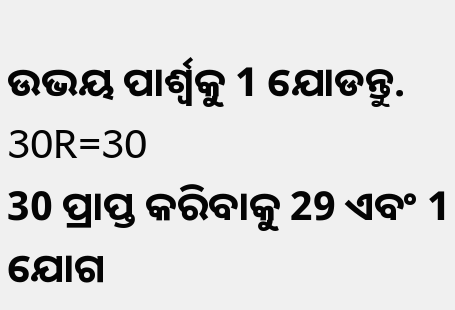ଉଭୟ ପାର୍ଶ୍ଵକୁ 1 ଯୋଡନ୍ତୁ.
30R=30
30 ପ୍ରାପ୍ତ କରିବାକୁ 29 ଏବଂ 1 ଯୋଗ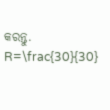କରନ୍ତୁ.
R=\frac{30}{30}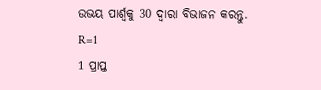ଉଭୟ ପାର୍ଶ୍ୱକୁ 30 ଦ୍ୱାରା ବିଭାଜନ କରନ୍ତୁ.
R=1
1 ପ୍ରାପ୍ତ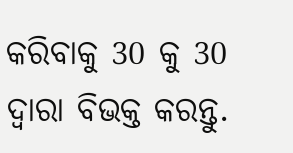କରିବାକୁ 30 କୁ 30 ଦ୍ୱାରା ବିଭକ୍ତ କରନ୍ତୁ.